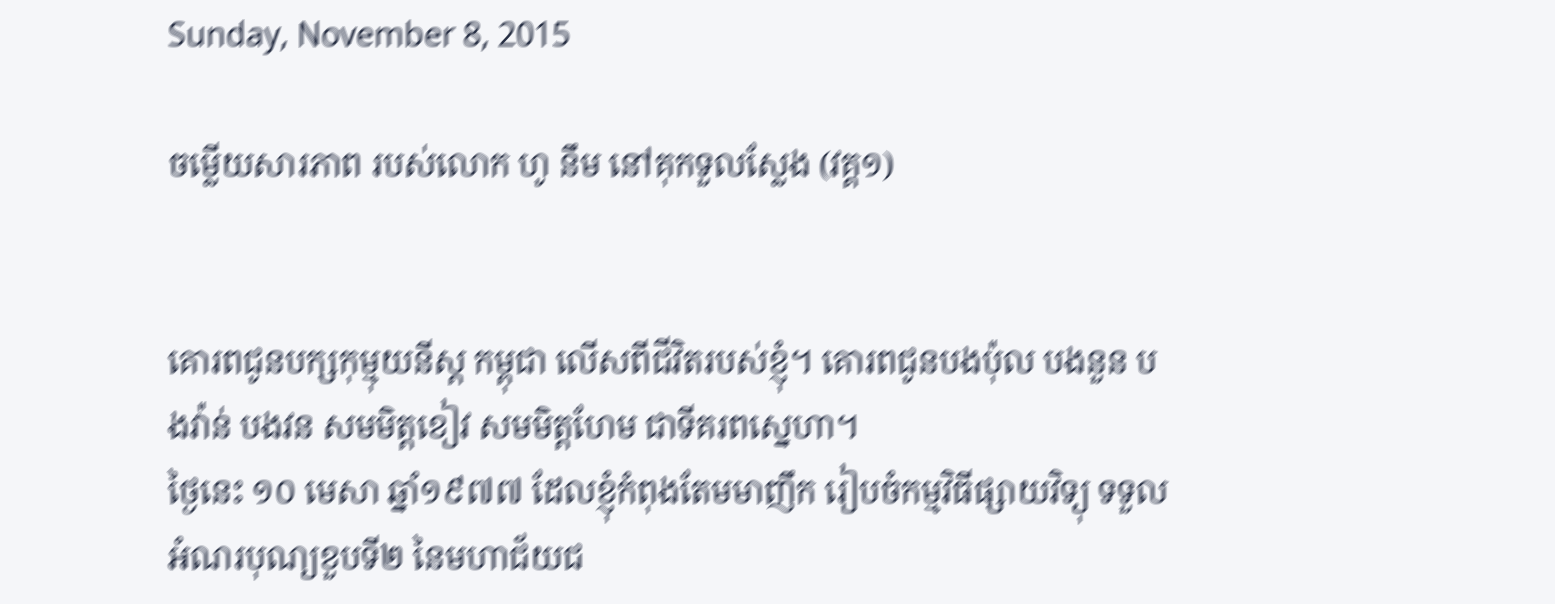Sunday, November 8, 2015

ចម្លើយសារភាព របស់លោក ហូ នឹម នៅគុកទួលស្លែង (វគ្គ១)


គោរពជូនបក្សកុម្មុយនីស្ត កម្ពុជា លើសពីជីវិតរបស់ខ្ញុំ។ គោរពជូនបងប៉ុល បងនួន បងវ៉ាន់ បងវន សមមិត្តខៀវ សមមិត្តហែម ជាទីគរពស្នេហា។
ថ្ងៃនេះ ១០ មេសា ឆ្នាំ១៩៧៧ ដែលខ្ញុំកំពុងតែមមាញឹក រៀបចំកម្មវិធីផ្សាយវិទ្យុ ទទួលអំណរបុណ្យខួបទី២ នៃមហាជ័យជ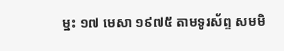ម្នះ ១៧ មេសា ១៩៧៥ តាមទូរស័ព្ទ សមមិ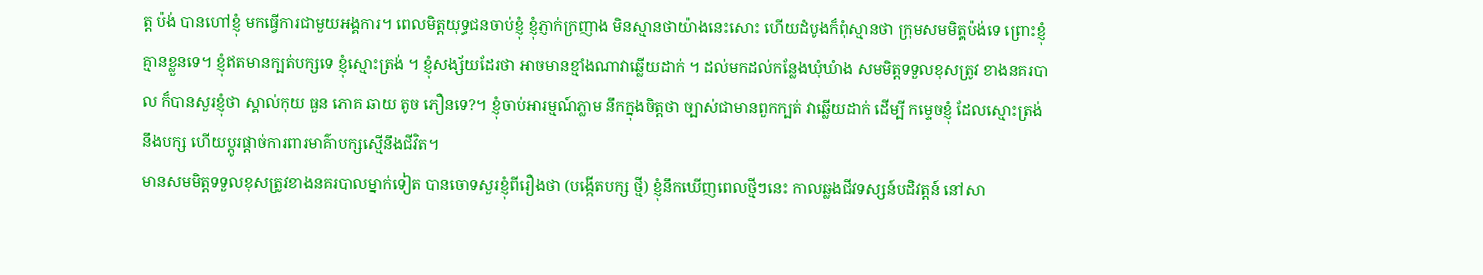ត្ត ប៉ង់ បានហៅខ្ញុំ មកធ្វើការជាមួយអង្គការ។ ពេលមិត្តយុទ្ធជនចាប់ខ្ញុំ ខ្ញុំភ្ញាក់ក្រញាង មិនស្មានថាយ៉ាងនេះសោះ ហើយដំបូងក៏ពុំស្មានថា ក្រុមសមមិតុ្តប៉ង់ទេ ព្រោះខ្ញុំគ្មានខ្លួនទេ។ ខ្ញុំឥតមានក្បត់បក្សទេ ខ្ញុំស្មោះត្រង់ ។ ខ្ញុំសង្ស័យដែរថា អាចមានខ្មាំងណាវាឆ្លើយដាក់ ។ ដល់មកដល់កន្លែងឃុំឃំាង សមមិត្តទទួលខុសត្រូវ ខាងនគរបាល ក៏បានសួរខ្ញុំថា ស្គាល់កុយ ធួន ភោគ ឆាយ តូច ភឿនទេ?។ ខ្ញុំចាប់អារម្មណ៍ភ្លាម នឹកក្នុងចិត្តថា ច្បាស់ជាមានពួកក្បត់ វាឆ្លើយដាក់ ដើម្បី កម្ទេចខ្ញុំ ដែលស្មោះត្រង់នឹងបក្ស ហើយប្តូរផ្តាច់ការពារមាគ៌ាបក្សស្មើនឹងជីវិត។
មានសមមិត្តទទួលខុសត្រូវខាងនគរបាលម្នាក់ទៀត បានចោទសួរខ្ញុំពីរឿងថា (បង្កើតបក្ស ថ្មី) ខ្ញុំនឹកឃើញពេលថ្មីៗនេះ កាលឆ្លងជីវទស្សន៍បដិវត្តន៍ នៅសា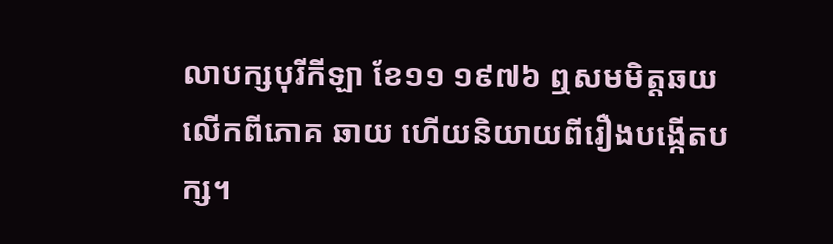លាបក្សបុរីកីឡា ខែ១១ ១៩៧៦ ឮសមមិត្តឆយ លើកពីភោគ ឆាយ ហើយនិយាយពីរឿងបង្កើតបក្ស។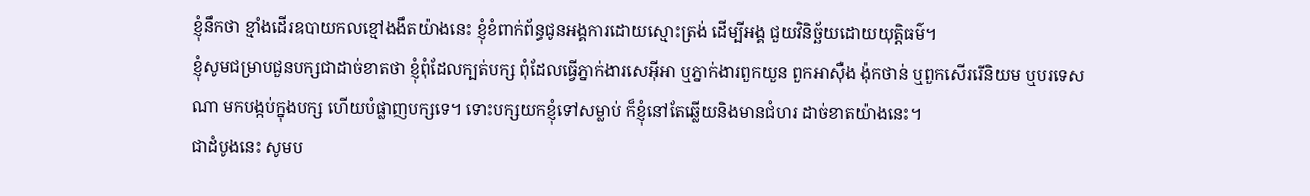ខ្ញុំនឹកថា ខ្មាំងដើរឧបាយកលខ្មៅងងឹតយ៉ាងនេះ ខ្ញុំខំពាក់ព័ន្ធជូនអង្គការដោយស្មោះត្រង់ ដើម្បីអង្គ ជួយវិនិច្ឆ័យដោយយុត្តិធម៌។
ខ្ញុំសូមជម្រាបជួនបក្សជាដាច់ខាតថា ខ្ញុំពុំដែលក្បត់បក្ស ពុំដែលធ្វើភ្នាក់ងារសេអ៊ីអា ឬភ្នាក់ងារពួកយួន ពួកអាស៊ឺង ង៉ុកថាន់ ឬពួកសើររើនិយម ឬបរទេសណា មកបង្កប់ក្នុងបក្ស ហើយបំផ្លាញបក្សទេ។ ទោះបក្សយកខ្ញុំទៅសម្លាប់ ក៏ខ្ញុំនៅតែឆ្លើយនិងមានជំហរ ដាច់ខាតយ៉ាងនេះ។
ជាដំបូងនេះ សូមប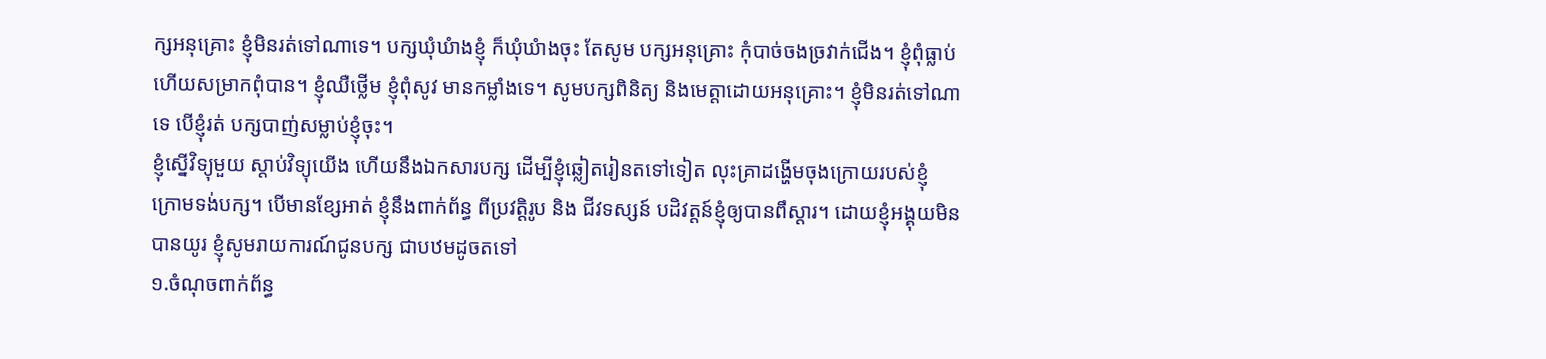ក្សអនុគ្រោះ ខ្ញុំមិនរត់ទៅណាទេ។ បក្សឃុំឃំាងខ្ញុំ ក៏ឃុំឃំាងចុះ តែសូម បក្សអនុគ្រោះ កុំបាច់ចងច្រវាក់ជើង។ ខ្ញុំពុំធ្លាប់ ហើយសម្រាកពុំបាន។ ខ្ញុំឈឺថ្លើម ខ្ញុំពុំសូវ មានកម្លាំងទេ។ សូមបក្សពិនិត្យ និងមេត្តាដោយអនុគ្រោះ។ ខ្ញុំមិនរត់ទៅណាទេ បើខ្ញុំរត់ បក្សបាញ់សម្លាប់ខ្ញុំចុះ។
ខ្ញុំស្នើវិទ្យុមួយ ស្តាប់វិទ្យុយើង ហើយនឹងឯកសារបក្ស ដើម្បីខ្ញុំឆ្លៀតរៀនតទៅទៀត លុះគ្រាដង្ហើមចុងក្រោយរបស់ខ្ញុំ ក្រោមទង់បក្ស។ បើមានខ្សែអាត់ ខ្ញុំនឹងពាក់ព័ន្ធ ពីប្រវត្តិរូប និង ជីវទស្សន៍ បដិវត្តន៍ខ្ញុំឲ្យបានពឹស្តារ។ ដោយខ្ញុំអង្គុយមិនបានយូរ ខ្ញុំសូមរាយការណ៍ជូនបក្ស ជាបឋមដូចតទៅ
១.ចំណុចពាក់ព័ន្ធ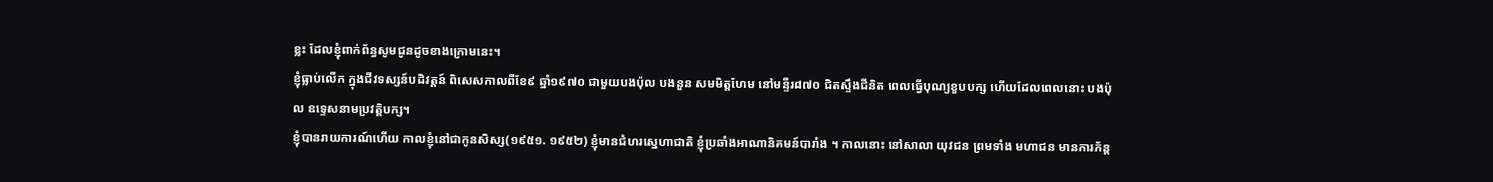ខ្លះ ដែលខ្ញុំពាក់ព័ន្ធសូមជូនដូចខាងក្រោមនេះ។
ខ្ញុំធ្លាប់លើក ក្នុងជីវទស្សន៍បដិវត្តន៍ ពិសេសកាលពីខែ៩ ឆ្នាំ១៩៧០ ជាមួយបងប៉ុល បងនួន សមមិត្តហែម នៅមន្ទីរ៨៧០ ជិតស្ទឹងជីនិត ពេលធ្វើបុណ្យខួបបក្ស ហើយដែលពេលនោះ បងប៉ុល ឧទ្ទេសនាមប្រវត្តិបក្ស។
ខ្ញុំបានរាយការណ៍ហើយ កាលខ្ញុំនៅជាកូនសិស្ស(១៩៥១. ១៩៥២) ខ្ញុំមានជំហរស្នេហាជាតិ ខ្ញុំប្រឆាំងអាណានិគមន៍បារាំង ។ កាលនោះ នៅសាលា យុវជន ព្រមទាំង មហាជន មានការភ័ន្ត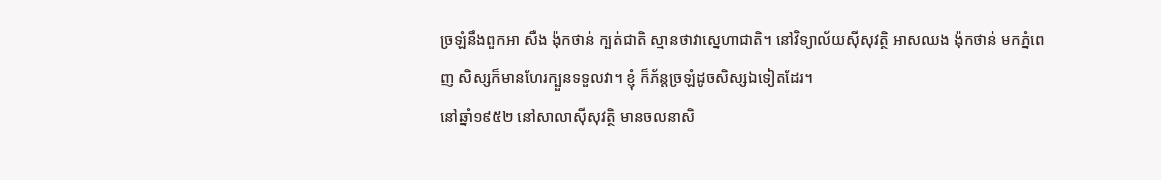ច្រឡំនឹងពួកអា សឺង ង៉ុកថាន់ ក្បត់ជាតិ ស្មានថាវាស្នេហាជាតិ។ នៅវិទ្យាល័យស៊ីសុវត្ថិ អាសឈង ង៉ុកថាន់ មកភ្នំពេញ សិស្សក៏មានហែរក្បួនទទួលវា។ ខ្ញុំ ក៏ភ័ន្តច្រឡំដូចសិស្សឯទៀតដែរ។
នៅឆ្នាំ១៩៥២ នៅសាលាស៊ីសុវត្ថិ មានចលនាសិ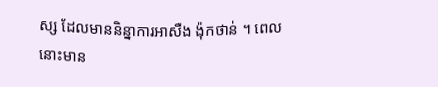ស្ស ដែលមាននិន្នាការអាសឺង ង៉ុកថាន់ ។ ពេលនោះមាន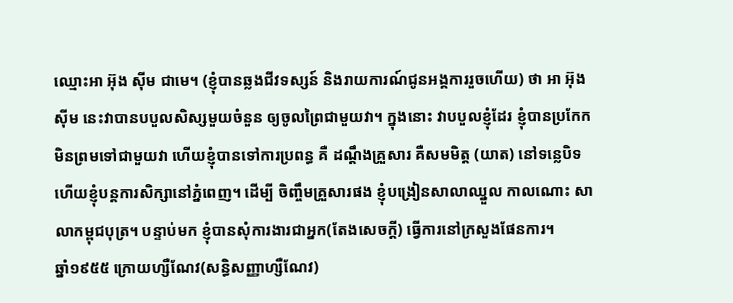ឈ្មោះអា អ៊ុង ស៊ីម ជាមេ។ (ខ្ញុំបានឆ្លងជីវទស្សន៍ និងរាយការណ៍ជូនអង្គការរួចហើយ) ថា អា អ៊ុង ស៊ីម នេះវាបានបបួលសិស្សមួយចំនួន ឲ្យចូលព្រៃជាមួយវា។ ក្នុងនោះ វាបបួលខ្ញុំដែរ ខ្ញុំបានប្រកែកមិនព្រមទៅជាមួយវា ហើយខ្ញុំបានទៅការប្រពន្ធ គឺ ដណ្តឹងគ្រួសារ គឺសមមិត្ត (យាត) នៅទន្លេបិទ ហើយខ្ញុំបន្តការសិក្សានៅភ្នំពេញ។ ដើម្បី ចិញ្ចឹមគ្រួសារផង ខ្ញុំបង្រៀនសាលាឈ្នួល កាលណោះ សាលាកម្ពុជបុត្រ។ បន្ទាប់មក ខ្ញុំបានសុំការងារជាអ្នក(តែងសេចក្តី) ធ្វើការនៅក្រសួងផែនការ។
ឆ្នាំ១៩៥៥ ក្រោយហ្សឺណែវ(សន្ធិសញ្ញាហ្សឺណែវ)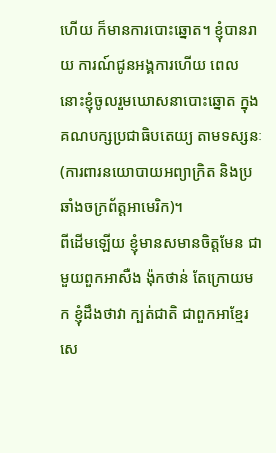ហើយ ក៏មានការបោះឆ្នោត។ ខ្ញុំបានរាយ ការណ៍ជូនអង្គការហើយ ពេលនោះខ្ញុំចូលរួមឃោសនាបោះឆ្នោត ក្នុងគណបក្សប្រជាធិបតេយ្យ តាមទស្សនៈ (ការពារនយោបាយអព្យាក្រិត និងប្រឆាំងចក្រព័ត្តអាមេរិក)។
ពីដើមឡើយ ខ្ញុំមានសមានចិត្តមែន ជាមួយពួកអាសឺង ង៉ុកថាន់ តែក្រោយមក ខ្ញុំដឹងថាវា ក្បត់ជាតិ ជាពួកអាខ្មែរសេ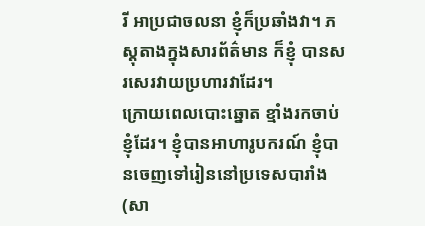រី អាប្រជាចលនា ខ្ញុំក៏ប្រឆាំងវា។ ភស្តុតាងក្នុងសារព័ត៌មាន ក៏ខ្ញុំ បានសរសេរវាយប្រហារវាដែរ។
ក្រោយពេលបោះឆ្នោត ខ្មាំងរកចាប់ខ្ញុំដែរ។ ខ្ញុំបានអាហារូបករណ៍ ខ្ញុំបានចេញទៅរៀននៅប្រទេសបារាំង (សា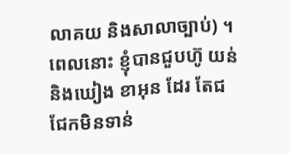លាគយ និងសាលាច្បាប់) ។ ពេលនោះ ខ្ញុំបានជួបហ៊ូ យន់ និងឃៀង ខាអុន ដែរ តែជជែកមិនទាន់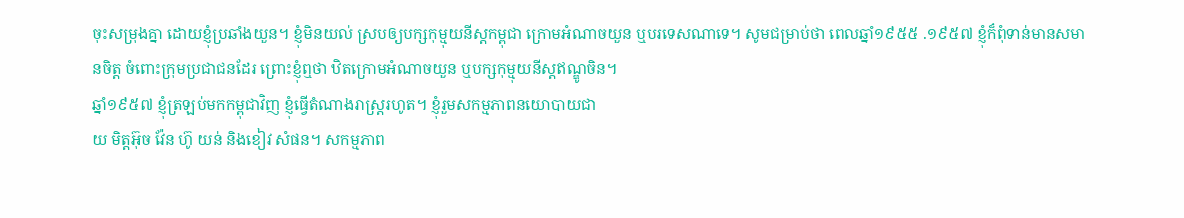ចុះសម្រុងគ្នា ដោយខ្ញុំប្រឆាំងយួន។ ខ្ញុំមិនយល់ ស្របឲ្យបក្សកុម្មុយនីស្តកម្ពុជា ក្រោមអំណាចយួន ឬបរទេសណាទេ។ សូមជម្រាប់ថា ពេលឆ្នាំ១៩៥៥ .១៩៥៧ ខ្ញុំក៏ពុំទាន់មានសមានចិត្ត ចំពោះក្រុមប្រជាជនដែរ ព្រោះខ្ញុំឮថា ឋិតក្រោមអំណាចយួន ឬបក្សកុម្មុយនីស្តឥណ្ឌូចិន។
ឆ្នាំ១៩៥៧ ខ្ញុំត្រឡប់មកកម្ពុជាវិញ ខ្ញុំធ្វើតំណាងរាស្រ្តរហូត។ ខ្ញុំរួមសកម្មភាពនយោបាយជា
យ មិត្តអ៊ុច វ៉ែន ហ៊ូ យន់ និងខៀវ សំផន។ សកម្មភាព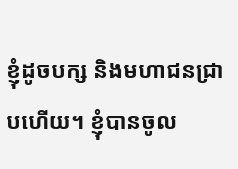ខ្ញុំដូចបក្ស និងមហាជនជ្រាបហើយ។ ខ្ញុំបានចូល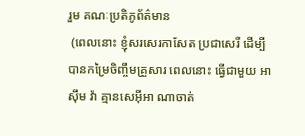រួម គណៈប្រតិភូព័ត៌មាន
 (ពេលនោះ ខ្ញុំសរសេរកាសែត ប្រជាសេរី ដើម្បីបានកម្រៃចិញ្ចឹមគ្រួសារ ពេលនោះ ធ្វើជាមួយ អាស៊ឹម វ៉ា គ្មានសេអ៊ីអា ណាចាត់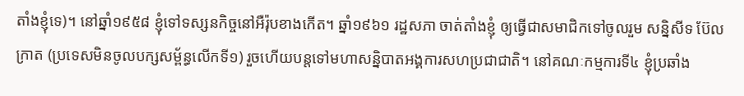តាំងខ្ញុំទេ)។ នៅឆ្នាំ១៩៥៨ ខ្ញុំទៅទស្សនកិច្ចនៅអឺរ៉ុបខាងកើត។ ឆ្នាំ១៩៦១ រដ្ឋសភា ចាត់តាំងខ្ញុំ ឲ្យធ្វើជាសមាជិកទៅចូលរួម សន្និសីទ ប៊ែលក្រាត (ប្រទេសមិនចូលបក្សសម្ព័ន្ធលើកទី១) រួចហើយបន្តទៅមហាសន្និបាតអង្គការសហប្រជាជាតិ។ នៅគណៈកម្មការទី៤ ខ្ញុំប្រឆាំង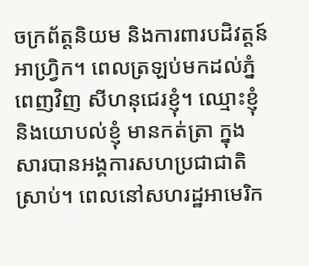ចក្រព័ត្តនិយម និងការពារបដិវត្តន៍អាហ្វ្រិក។ ពេលត្រឡប់មកដល់ភ្នំពេញវិញ សីហនុជេរខ្ញុំ។ ឈ្មោះខ្ញុំ និងយោបល់ខ្ញុំ មានកត់ត្រា ក្នុងសារបានអង្គការសហប្រជាជាតិស្រាប់។ ពេលនៅសហរដ្ឋអាមេរិក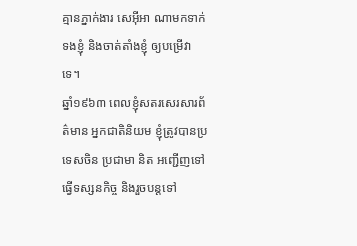គ្មានភ្នាក់ងារ សេអ៊ីអា ណាមកទាក់ទងខ្ញុំ និងចាត់តាំងខ្ញុំ ឲ្យបម្រើវាទេ។
ឆ្នាំ១៩៦៣ ពេលខ្ញុំសតរសេរសារព័ត៌មាន អ្នកជាតិនិយម ខ្ញុំត្រូវបានប្រទេសចិន ប្រជាមា និត អញ្ជើញទៅធ្វើទស្សនកិច្ច និងរួចបន្តទៅ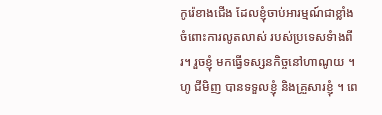កូរ៉េខាងជើង ដែលខ្ញុំចាប់អារម្មណ៍ជាខ្លាំង ចំពោះការលូតលាស់ របស់ប្រទេសទំាងពីរ។ រួចខ្ញុំ មកធ្វើទស្សនកិច្ចនៅហាណូយ ។ ហូ ជីមិញ បានទទួលខ្ញុំ និងគ្រួសារខ្ញុំ ។ ពេ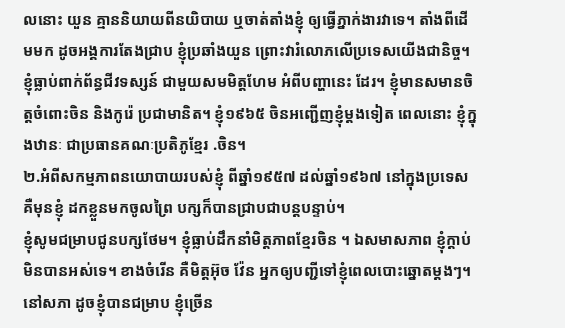លនោះ យួន គ្មាននិយាយពីនយិបាយ ឬចាត់តាំងខ្ញុំ ឲ្យធ្វើភ្នាក់ងារវាទេ។ តាំងពីដើមមក ដូចអង្គការតែងជ្រាប ខ្ញុំប្រឆាំងយួន ព្រោះវារំលោភលើប្រទេសយើងជានិច្ច។ ខ្ញុំធ្លាប់ពាក់ព័ន្ធជីវទស្សន៍ ជាមួយសមមិត្តហែម អំពីបញ្ហានេះ ដែរ។ ខ្ញុំមានសមានចិត្តចំពោះចិន និងកូរ៉េ ប្រជាមានិត។ ខ្ញុំ១៩៦៥ ចិនអញ្ជើញខ្ញុំម្តងទៀត ពេលនោះ ខ្ញុំក្នុងឋានៈ ជាប្រធានគណៈប្រតិភូខ្មែរ .ចិន។
២.អំពីសកម្មភាពនយោបាយរបស់ខ្ញុំ ពីឆ្នាំ១៩៥៧ ដល់ឆ្នាំ១៩៦៧ នៅក្នុងប្រទេស គឺមុនខ្ញុំ ដកខ្លួនមកចូលព្រៃ បក្សក៏បានជ្រាបជាបន្តបន្ទាប់។
ខ្ញុំសូមជម្រាបជូនបក្សថែម។ ខ្ញុំធ្លាប់ដឹកនាំមិត្តភាពខ្មែរចិន ។ ឯសមាសភាព ខ្ញុំក្តាប់មិនបានអស់ទេ។ ខាងចំរើន គឺមិត្តអ៊ុច វ៉ែន អ្នកឲ្យបញ្ជីទៅខ្ញុំពេលបោះឆ្នោតម្តងៗ។
នៅសភា ដូចខ្ញុំបានជម្រាប ខ្ញុំច្រើន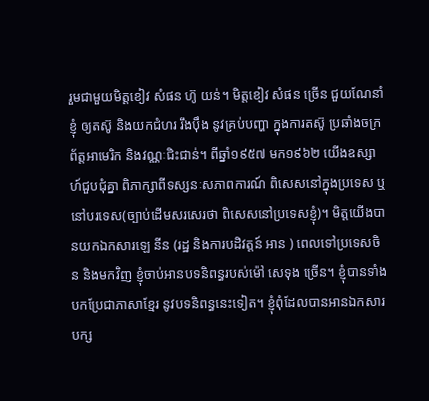រួមជាមួយមិត្តខៀវ សំផន ហ៊ូ យន់។ មិត្តខៀវ សំផន ច្រើន ជួយណែនាំខ្ញុំ ឲ្យតស៊ូ និងយកជំហរ រឹងប៉ឹង នូវគ្រប់បញ្ហា ក្នុងការតស៊ូ ប្រឆាំងចក្រព័ត្តអាមេរិក និងវណ្ណៈជិះជាន់។ ពីឆ្នាំ១៩៥៧ មក១៩៦២ យើងឧស្សាហ៍ជួបជុំគ្នា ពិភាក្សាពីទស្សនៈសភាពការណ៍ ពិសេសនៅក្នុងប្រទេស ឬនៅបរទេស(ច្បាប់ដើមសរសេរថា ពិសេសនៅប្រទេសខ្ញុំ)។ មិត្តយើងបានយកឯកសារឡេ នីន (រដ្ឋ និងការបដិវត្តន៍ អាន ) ពេលទៅប្រទេសចិន និងមកវិញ ខ្ញុំចាប់អានបទនិពន្ធរបស់ម៉ៅ សេទុង ច្រើន។ ខ្ញុំបានទាំងបកប្រែជាភាសាខ្មែរ នូវបទនិពន្ធនេះទៀត។ ខ្ញុំពុំដែលបានអានឯកសារបក្ស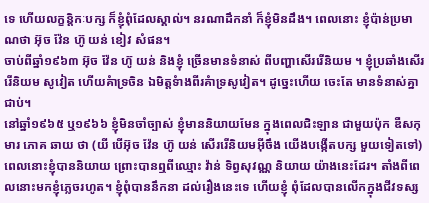ទេ ហើយលក្ខន្តិកៈបក្ស ក៏ខ្ញុំពុំដែលស្គាល់។ នរណាដឹកនាំ ក៏ខ្ញុំមិនដឹង។ ពេលនោះ ខ្ញុំប៉ាន់ប្រមាណថា អ៊ុច វ៉ែន ហ៊ូ យន់ ខៀវ សំផន។
ចាប់ពីឆ្នាំ១៩៦៣ អ៊ុច វ៉ែន ហ៊ូ យន់ និងខ្ញុំ ច្រើនមានទំនាស់ ពីបញ្ហាសើររើនិយម ។ ខ្ញុំប្រឆាំងសើររើនិយម សូវៀត ហើយគំាទ្រចិន ឯមិត្តទំាងពីរគំាទ្រសូវៀត។ ដូច្នេះហើយ ចេះតែ មានទំនាស់គ្នាជាប់។
នៅឆ្នាំ១៩៦៥ ឬ១៩៦៦ ខ្ញុំមិនចាំច្បាស់ ខ្ញុំមាននិយាយមែន ក្នុងពេលជិះឡាន ជាមួយប៉ុក ឌឺសកុមារ ភោគ ឆាយ ថា (យី បើអ៊ុច វ៉ែន ហ៊ូ យន់ សើររើនិយមអ៊ីចឹង យើងបង្កើតបក្ស មួយទៀតទៅ) ពេលនោះខ្ញុំបាននិយាយ ព្រោះបានឮពីឈ្មោះ វ៉ាន់ ទិព្វសុវណ្ណ និយាយ យ៉ាងនេះដែរ។ តាំងពីពេលនោះមកខ្ញុំភ្លេចរហូត។ ខ្ញុំពុំបាននឹកនា ដល់រឿងនេះទេ ហើយខ្ញុំ ពុំដែលបានលើកក្នុងជីវទស្ស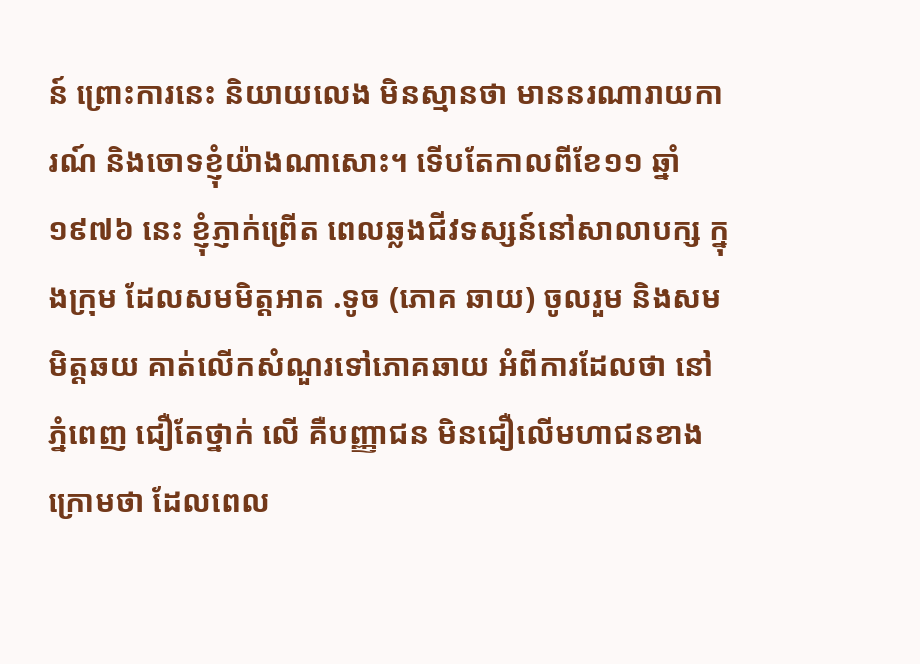ន៍ ព្រោះការនេះ និយាយលេង មិនស្មានថា មាននរណារាយការណ៍ និងចោទខ្ញុំយ៉ាងណាសោះ។ ទើបតែកាលពីខែ១១ ឆ្នាំ១៩៧៦ នេះ ខ្ញុំភ្ញាក់ព្រើត ពេលឆ្លងជីវទស្សន៍នៅសាលាបក្ស ក្នុងក្រុម ដែលសមមិត្តអាត .ទូច (ភោគ ឆាយ) ចូលរួម និងសមមិត្តឆយ គាត់លើកសំណួរទៅភោគឆាយ អំពីការដែលថា នៅភ្នំពេញ ជឿតែថ្នាក់ លើ គឺបញ្ញាជន មិនជឿលើមហាជនខាងក្រោមថា ដែលពេល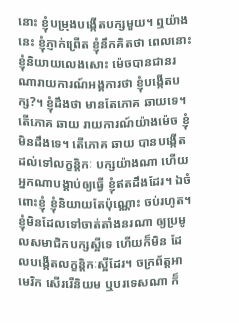នោះ ខ្ញុំបម្រុងបង្កើតបក្សមួយ។ ឮយ៉ាងនេះ ខ្ញុំភ្ញាក់ព្រើត ខ្ញុំនឹកគិតថា ពេលនោះ ខ្ញុំនិយាយលេងសោះ ម៉េចបានជានរណារាយការណ៍អង្គការថា ខ្ញុំបង្កើតបក្ស?។ ខ្ញុំដឹងថា មានតែភោគ ឆាយទេ។ តើភោគ ឆាយ រាយការណ៍យ៉ាងម៉េច ខ្ញុំមិនដឹងទេ។ តើភោគ ឆាយ បានបង្កើតដល់ទៅលក្ខន្តិកៈ បក្សយ៉ាងណា ហើយអ្នកណាបង្គាប់ឲ្យធ្វើ ខ្ញុំឥតដឹងដែរ។ ឯចំពោះខ្ញុំ ខ្ញុំនិយាយតែប៉ុណ្ណោះ ចប់រហូត។ ខ្ញុំមិនដែលទៅចាត់តាំងនរណា ឲ្យប្រមូលសមាជិកបក្សស្អីទេ ហើយក៏មិន ដែលបង្កើតលក្ខន្តិកៈស្អីដែរ។ ចក្រព័ត្តអាមេរិក សើររើនិយម ឬបរទេសណា ក៏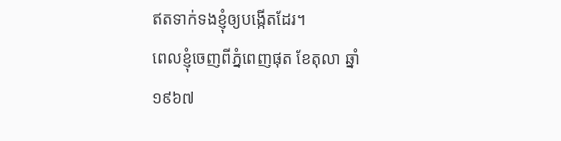ឥតទាក់ទងខ្ញុំឲ្យបង្កើតដែរ។
ពេលខ្ញុំចេញពីភ្នំពេញផុត ខែតុលា ឆ្នាំ១៩៦៧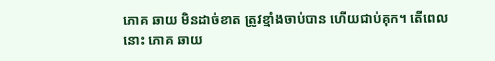ភោគ ឆាយ មិនដាច់ខាត ត្រូវខ្មាំងចាប់បាន ហើយជាប់គុក។ តើពេលនោះ ភោគ ឆាយ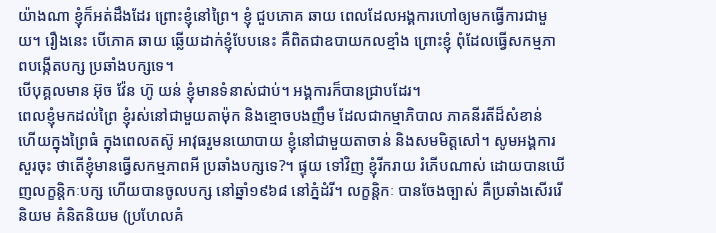យ៉ាងណា ខ្ញុំក៏អត់ដឹងដែរ ព្រោះខ្ញុំនៅព្រៃ។ ខ្ញុំ ជួបភោគ ឆាយ ពេលដែលអង្គការហៅឲ្យមកធ្វើការជាមួយ។ រឿងនេះ បើភោគ ឆាយ ឆ្លើយដាក់ខ្ញុំបែបនេះ គឺពិតជាឧបាយកលខ្មាំង ព្រោះខ្ញុំ ពុំដែលធ្វើសកម្មភាពបង្កើតបក្ស ប្រឆាំងបក្សទេ។
បើបុគ្គលមាន អ៊ុច វ៉ែន ហ៊ូ យន់ ខ្ញុំមានទំនាស់ជាប់។ អង្គការក៏បានជ្រាបដែរ។
ពេលខ្ញុំមកដល់ព្រៃ ខ្ញុំរស់នៅជាមួយតាម៉ុក និងខ្មោចបងញឹម ដែលជាកម្មាភិបាល ភាគនីរតីដ៏សំខាន់ ហើយក្នុងព្រៃធំ ក្នុងពេលតស៊ូ អាវុធរួមនយោបាយ ខ្ញុំនៅជាមួយតាចាន់ និងសមមិត្តសៅ។ សូមអង្គការសួរចុះ ថាតើខ្ញុំមានធ្វើសកម្មភាពអី ប្រឆាំងបក្សទេ?។ ផ្ទុយ ទៅវិញ ខ្ញុំរីករាយ រំភើបណាស់ ដោយបានឃើញលក្ខន្តិកៈបក្ស ហើយបានចូលបក្ស នៅឆ្នាំ១៩៦៨ នៅភ្នំដំរី។ លក្ខន្តិកៈ បានចែងច្បាស់ គឺប្រឆាំងសើររើនិយម គំនិតនិយម (ប្រហែលគំ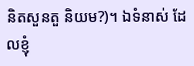និតសួនតួ និយម?)។ ឯទំនាស់ ដែលខ្ញុំ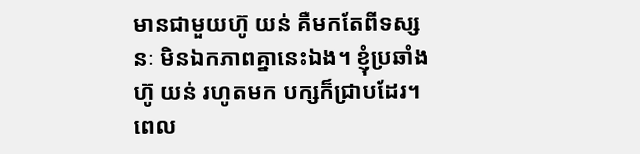មានជាមួយហ៊ូ យន់ គឺមកតែពីទស្សនៈ មិនឯកភាពគ្នានេះឯង។ ខ្ញុំប្រឆាំងហ៊ូ យន់ រហូតមក បក្សក៏ជ្រាបដែរ។
ពេល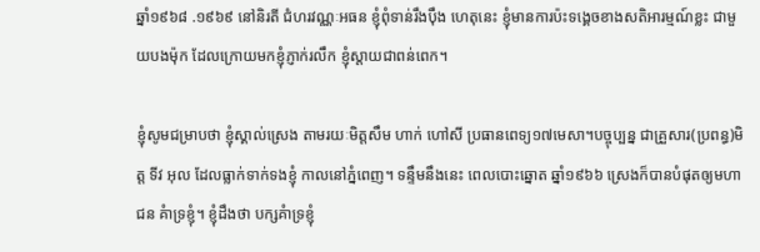ឆ្នាំ១៩៦៨ .១៩៦៩ នៅនិរតី ជំហរវណ្ណៈអធន ខ្ញុំពុំទាន់រឹងប៉ឹង ហេតុនេះ ខ្ញុំមានការប៉ះទង្គេចខាងសតិអារម្មណ៍ខ្លះ ជាមួយបងម៉ុក ដែលក្រោយមកខ្ញុំភ្ញាក់រលឹក ខ្ញុំស្តាយជាពន់ពេក។

ខ្ញុំសូមជម្រាបថា ខ្ញុំស្គាល់ស្រេង តាមរយៈមិត្តសឹម ហាក់ ហៅសី ប្រធានពេទ្យ១៧មេសា។បច្ចុប្បន្ន ជាគ្រួសារ(ប្រពន្ធ)មិត្ត ទីវ អុល ដែលធ្លាក់ទាក់ទងខ្ញុំ កាលនៅភ្នំពេញ។ ទន្ទឹមនឹងនេះ ពេលបោះឆ្នោត ឆ្នាំ១៩៦៦ ស្រេងក៏បានបំផុតឲ្យមហាជន គំាទ្រខ្ញុំ។ ខ្ញុំដឹងថា បក្សគំាទ្រខ្ញុំ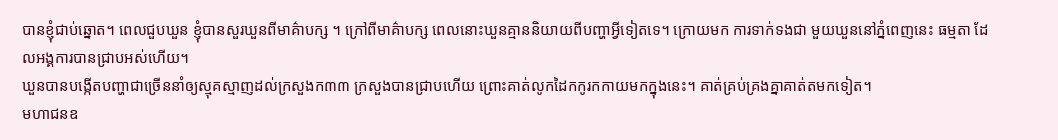បានខ្ញុំជាប់ឆ្នោត។ ពេលជួបឃួន ខ្ញុំបានសួរឃួនពីមាគ៌ាបក្ស ។ ក្រៅពីមាគ៌ាបក្ស ពេលនោះឃួនគ្មាននិយាយពីបញ្ហាអ្វីទៀតទេ។ ក្រោយមក ការទាក់ទងជា មួយឃួននៅភ្នំពេញនេះ ធម្មតា ដែលអង្គការបានជ្រាបអស់ហើយ។
ឃួនបានបង្កើតបញ្ហាជាច្រើននាំឲ្យស្មុគស្មាញដល់ក្រសួងក៣៣ ក្រសួងបានជ្រាបហើយ ព្រោះគាត់លូកដៃកកូរកកាយមកក្នុងនេះ។ គាត់គ្រប់គ្រងគ្នាគាត់តមកទៀត។
មហាជនឧ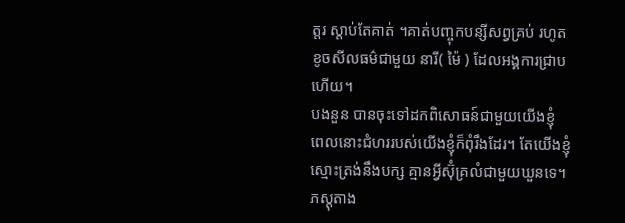ត្តរ ស្តាប់តែគាត់ ។គាត់បញ្ចុកបន្សីសព្វគ្រប់ រហូតខូចសីលធម៌ជាមួយ នារី( ម៉ៃ ) ដែលអង្គការជ្រាបហើយ។
បងនួន បានចុះទៅដកពិសោធន៍ជាមួយយើងខ្ញុំ ពេលនោះជំហររបស់យើងខ្ញុំក៏ពុំរឹងដែរ។ តែយើងខ្ញុំស្មោះត្រង់នឹងបក្ស គ្មានអ្វីស៊ុំគ្រលំជាមួយឃួនទេ។ ភស្តុតាង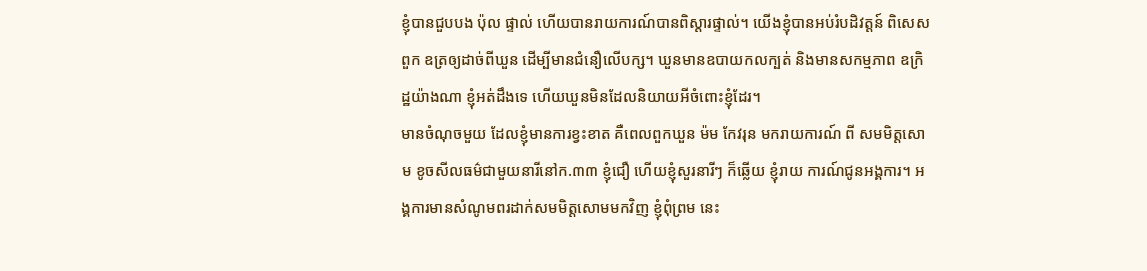ខ្ញុំបានជួបបង ប៉ុល ផ្ទាល់ ហើយបានរាយការណ៍បានពិស្តារផ្ទាល់។ យើងខ្ញុំបានអប់រំបដិវត្តន៍ ពិសេសពួក ឧត្រឲ្យដាច់ពីឃួន ដើម្បីមានជំនឿលើបក្ស។ ឃួនមានឧបាយកលក្បត់ និងមានសកម្មភាព ឧក្រិដ្ឋយ៉ាងណា ខ្ញុំអត់ដឹងទេ ហើយឃួនមិនដែលនិយាយអីចំពោះខ្ញុំដែរ។
មានចំណុចមួយ ដែលខ្ញុំមានការខ្វះខាត គឺពេលពួកឃួន ម៉ម កែវរុន មករាយការណ៍ ពី សមមិត្តសោម ខូចសីលធម៌ជាមួយនារីនៅក.៣៣ ខ្ញុំជឿ ហើយខ្ញុំសួរនារីៗ ក៏ឆ្លើយ ខ្ញុំរាយ ការណ៍ជូនអង្គការ។ អង្គការមានសំណូមពរដាក់សមមិត្តសោមមកវិញ ខ្ញុំពុំព្រម នេះ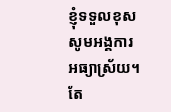ខ្ញុំទទួលខុស សូមអង្គការអធ្យាស្រ័យ។ តែ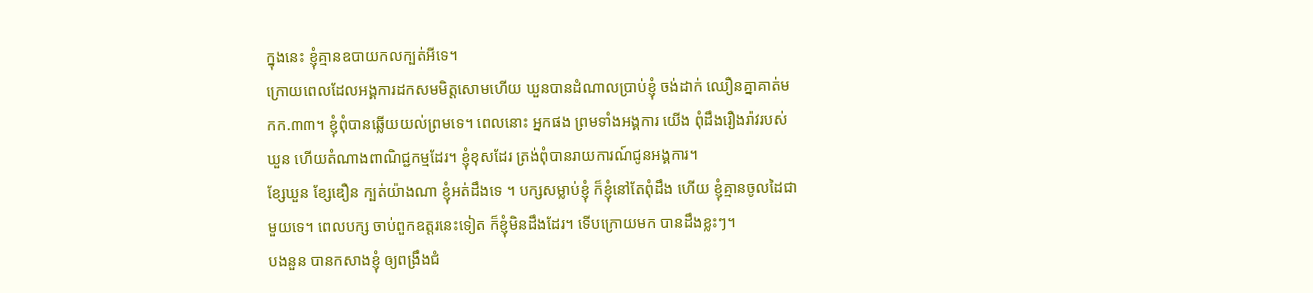ក្នុងនេះ ខ្ញុំគ្មានឧបាយកលក្បត់អីទេ។
ក្រោយពេលដែលអង្គការដកសមមិត្តសោមហើយ ឃួនបានដំណាលប្រាប់ខ្ញុំ ចង់ដាក់ ឈឿនគ្នាគាត់មកក.៣៣។ ខ្ញុំពុំបានឆ្លើយយល់ព្រមទេ។ ពេលនោះ អ្នកផង ព្រមទាំងអង្គការ យើង ពុំដឹងរឿងរ៉ាវរបស់ឃួន ហើយតំណាងពាណិជ្ជកម្មដែរ។ ខ្ញុំខុសដែរ ត្រង់ពុំបានរាយការណ៍ជូនអង្គការ។
ខ្សែឃួន ខ្សែឌឿន ក្បត់យ៉ាងណា ខ្ញុំអត់ដឹងទេ ។ បក្សសម្លាប់ខ្ញុំ ក៏ខ្ញុំនៅតែពុំដឹង ហើយ ខ្ញុំគ្មានចូលដៃជាមួយទេ។ ពេលបក្ស ចាប់ពួកឧត្តរនេះទៀត ក៏ខ្ញុំមិនដឹងដែរ។ ទើបក្រោយមក បានដឹងខ្លះៗ។
បងនួន បានកសាងខ្ញុំ ឲ្យពង្រឹងជំ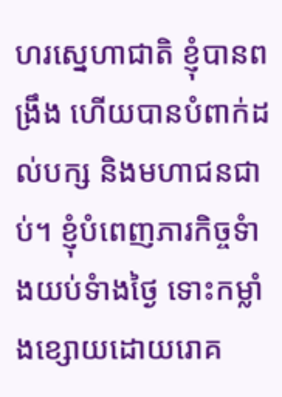ហរស្នេហាជាតិ ខ្ញុំបានពង្រឹង ហើយបានបំពាក់ដល់បក្ស និងមហាជនជាប់។ ខ្ញុំបំពេញភារកិច្ចទំាងយប់ទំាងថ្ងៃ ទោះកម្លាំងខ្សោយដោយរោគ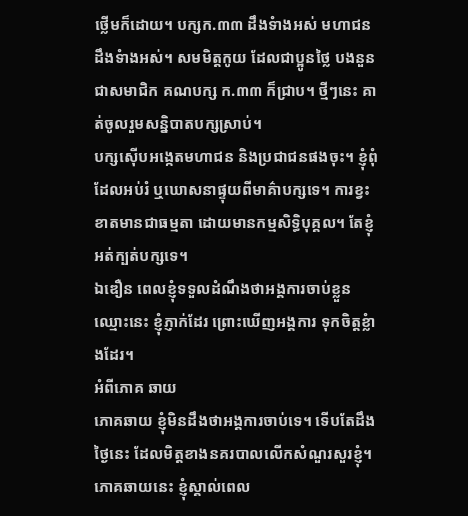ថ្លើមក៏ដោយ។ បក្សក.៣៣ ដឹងទំាងអស់ មហាជនដឹងទំាងអស់។ សមមិត្តកូយ ដែលជាប្អូនថ្លៃ បងនួន ជាសមាជិក គណបក្ស ក.៣៣ ក៏ជ្រាប។ ថ្មីៗនេះ គាត់ចូលរួមសន្និបាតបក្សស្រាប់។
បក្សស៊ើបអង្កេតមហាជន និងប្រជាជនផងចុះ។ ខ្ញុំពុំដែលអប់រំ ឬឃោសនាផ្ទុយពីមាគ៌ាបក្សទេ។ ការខ្វះខាតមានជាធម្មតា ដោយមានកម្មសិទ្ធិបុគ្គល។ តែខ្ញុំអត់ក្បត់បក្សទេ។
ឯឌឿន ពេលខ្ញុំទទួលដំណឹងថាអង្គការចាប់ខ្លួនឈ្មោះនេះ ខ្ញុំភ្ញាក់ដែរ ព្រោះឃើញអង្គការ ទុកចិត្តខ្លំាងដែរ។
អំពីភោគ ឆាយ
ភោគឆាយ ខ្ញុំមិនដឹងថាអង្គការចាប់ទេ។ ទើបតែដឹងថ្ងៃនេះ ដែលមិត្តខាងនគរបាលលើកសំណួរសួរខ្ញុំ។
ភោគឆាយនេះ ខ្ញុំស្គាល់ពេល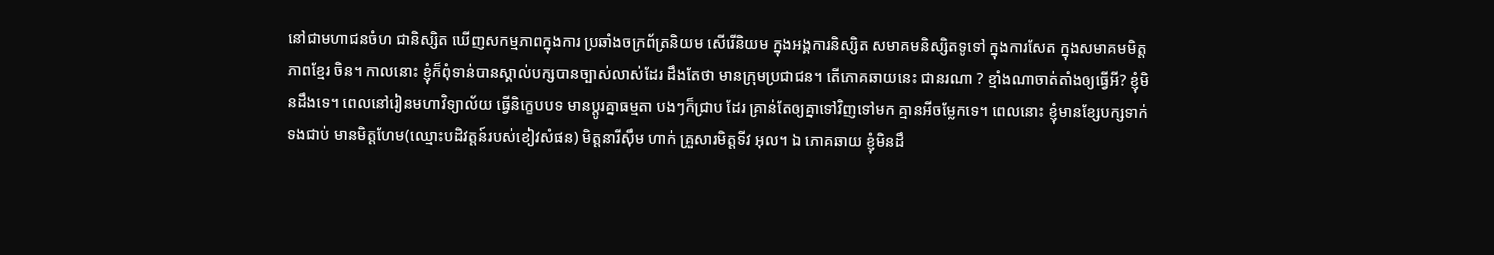នៅជាមហាជនចំហ ជានិស្សិត ឃើញសកម្មភាពក្នុងការ ប្រឆាំងចក្រព័ត្រនិយម សើរើនិយម ក្នុងអង្គការនិស្សិត សមាគមនិស្សិតទូទៅ ក្នុងការសែត ក្នុងសមាគមមិត្តភាពខ្មែរ ចិន។ កាលនោះ ខ្ញុំក៏ពុំទាន់បានស្គាល់បក្សបានច្បាស់លាស់ដែរ ដឹងតែថា មានក្រុមប្រជាជន។ តើភោគឆាយនេះ ជានរណា ? ខ្មាំងណាចាត់តាំងឲ្យធ្វើអី? ខ្ញុំមិនដឹងទេ។ ពេលនៅរៀនមហាវិទ្យាល័យ ធ្វើនិក្ខេបបទ មានប្តូរគ្នាធម្មតា បងៗក៏ជ្រាប ដែរ គ្រាន់តែឲ្យគ្នាទៅវិញទៅមក គ្មានអីចម្លែកទេ។ ពេលនោះ ខ្ញុំមានខ្សែបក្សទាក់ទងជាប់ មានមិត្តហែម(ឈ្មោះបដិវត្តន៍របស់ខៀវសំផន) មិត្តនារីស៊ឹម ហាក់ គ្រួសារមិត្តទីវ អុល។ ឯ ភោគឆាយ ខ្ញុំមិនដឹ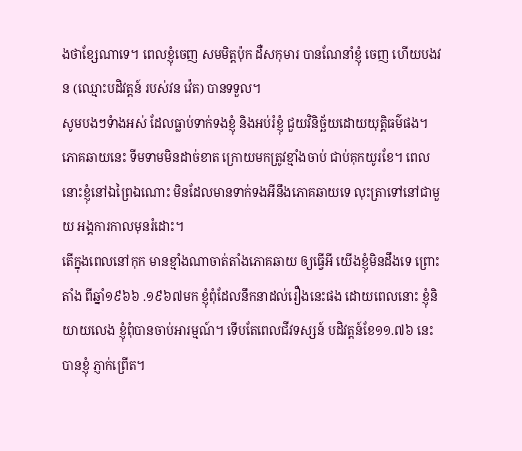ងថាខ្សែណាទេ។ ពេលខ្ញុំចេញ សមមិត្តប៉ុក ដឺសកុមារ បានណែនាំខ្ញុំ ចេញ ហើយបងវន (ឈ្មោះបដិវត្តន៍ របស់វន វ៉េត) បានទទួល។
សូមបងៗទំាងអស់ ដែលធ្លាប់ទាក់ទងខ្ញុំ និងអប់រំខ្ញុំ ជួយវិនិច្ឆ័យដោយយុត្តិធម៌ផង។
ភោគឆាយនេះ ទីមទាមមិនដាច់ខាត ក្រោយមកត្រូវខ្មាំងចាប់ ជាប់គុកយូរខែ។ ពេល នោះខ្ញុំនៅឯព្រៃឯណោះ មិនដែលមានទាក់ទងអីនឹងភោគឆាយទេ លុះត្រាទៅនៅជាមួយ អង្គការកាលមុនរំដោះ។
តើក្នុងពេលនៅកុក មានខ្មាំងណាចាត់តាំងភោគឆាយ ឲ្យធ្វើអី យើងខ្ញុំមិនដឹងទេ ព្រោះតាំង ពីឆ្នាំ១៩៦៦ .១៩៦៧មក ខ្ញុំពុំដែលនឹកនាដល់រឿងនេះផង ដោយពេលនោះ ខ្ញុំនិយាយលេង ខ្ញុំពុំបានចាប់អារម្មណ៍។ ទើបតែពេលជីវទស្សន៍ បដិវត្តន៍ខែ១១.៧៦ នេះ បានខ្ញុំ ភ្ញាក់ព្រើត។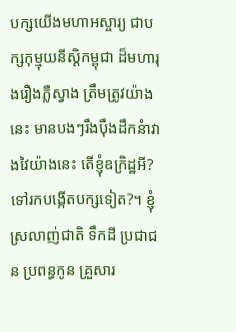បក្សយើងមហាអស្ចារ្យ ជាបក្សកុម្មុយនីស្តិកម្ពុជា ដ៏មហារុងរឿងភ្លឺស្វាង ត្រឹមត្រូវយ៉ាងនេះ មានបងៗរឹងប៉ឹងដឹកនំាវាងវៃយ៉ាងនេះ តើខ្ញុំឧក្រិដ្ឋអី? ទៅរកបង្កើតបក្សទៀត?។ ខ្ញុំស្រលាញ់ជាតិ ទឹកដី ប្រជាជន ប្រពន្ធកូន គ្រួសារ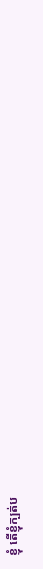ខ្ញុំ តើខ្ញុំក្បត់ប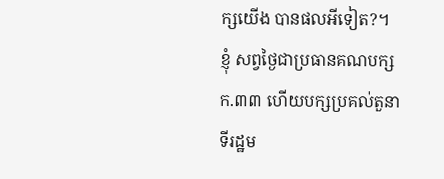ក្សយើង បានផលអីទៀត?។ ខ្ញុំ សព្វថ្ងៃជាប្រធានគណបក្សក.៣៣ ហើយបក្សប្រគល់តួនាទីរដ្ឋម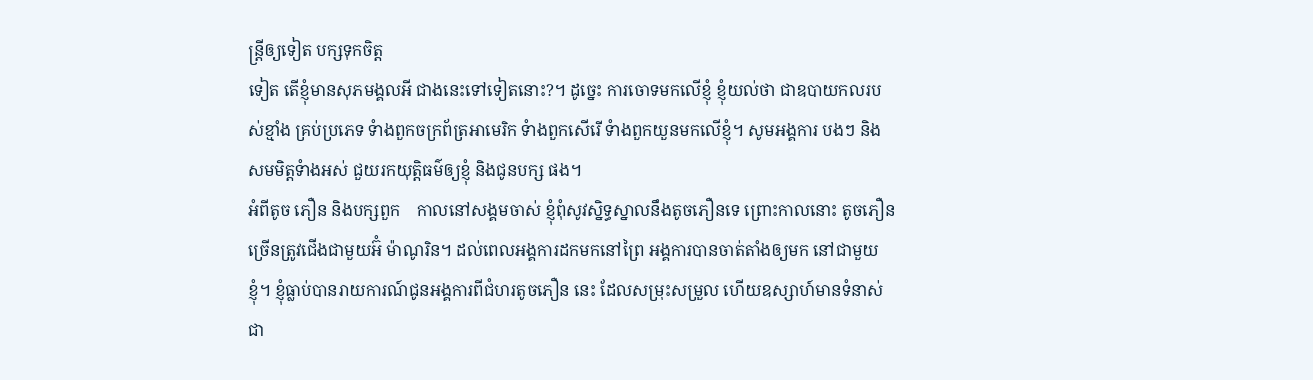ន្រ្តីឲ្យទៀត បក្សទុកចិត្ត
ទៀត តើខ្ញុំមានសុភមង្គលអី ជាងនេះទៅទៀតនោះ?។ ដូច្នេះ ការចោទមកលើខ្ញុំ ខ្ញុំយល់ថា ជាឧបាយកលរបស់ខ្មាំង គ្រប់ប្រភេទ ទំាងពួកចក្រព័ត្រអាមេរិក ទំាងពួកសើរើ ទំាងពួកយួនមកលើខ្ញុំ។ សូមអង្គការ បងៗ និងសមមិត្តទំាងអស់ ជួយរកយុត្តិធម៌ឲ្យខ្ញុំ និងជូនបក្ស ផង។
អំពីតូច ភឿន និងបក្សពួក    កាលនៅសង្គមចាស់ ខ្ញុំពុំសូវស្និទ្ធស្នាលនឹងតូចភឿនទេ ព្រោះកាលនោះ តូចភឿន ច្រើនត្រូវជើងជាមួយអ៊ំ ម៉ាណូរិន។ ដល់ពេលអង្គការដកមកនៅព្រៃ អង្គការបានចាត់តាំងឲ្យមក នៅជាមួយខ្ញុំ។ ខ្ញុំធ្លាប់បានរាយការណ៍ជូនអង្គការពីជំហរតូចភឿន នេះ ដែលសម្រុះសម្រួល ហើយឧស្សាហ៍មានទំនាស់ជា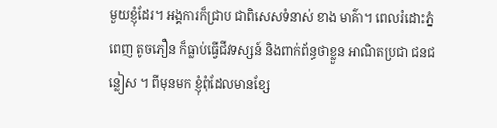មួយខ្ញុំដែរ។ អង្គការក៏ជ្រាប ជាពិសេសទំនាស់ ខាង មាគ៌ា។ ពេលរំដោះភ្នំពេញ តូចភឿន ក៏ធ្លាប់ធ្វើជីវទស្សន៍ និងពាក់ព័ន្ធថាខ្លួន អាណិតប្រជា ជនជន្លៀស ។ ពីមុនមក ខ្ញុំពុំដែលមានខ្សែ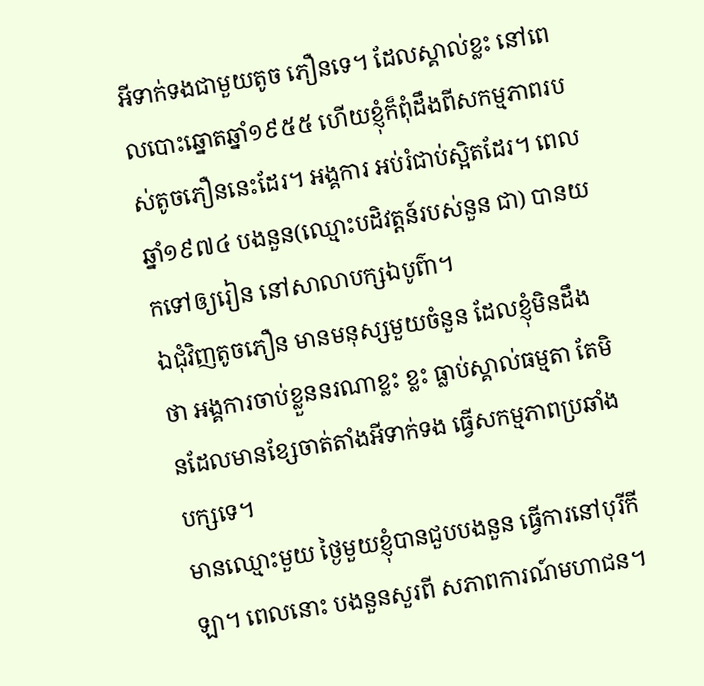អីទាក់ទងជាមួយតូច ភឿនទេ។ ដែលស្គាល់ខ្លះ នៅពេលបោះឆ្នោតឆ្នាំ១៩៥៥ ហើយខ្ញុំក៏ពុំដឹងពីសកម្មភាពរបស់តូចភឿននេះដែរ។ អង្គការ អប់រំជាប់ស្អិតដែរ។ ពេលឆ្នាំ១៩៧៤ បងនួន(ឈ្មោះបដិវត្តន៍របស់នួន ជា) បានយកទៅឲ្យរៀន នៅសាលាបក្សឯបូព៌ា។
ឯជុំវិញតូចភឿន មានមនុស្សមួយចំនួន ដែលខ្ញុំមិនដឹងថា អង្គការចាប់ខ្លួននរណាខ្លះ ខ្លះ ធ្លាប់ស្គាល់ធម្មតា តែមិនដែលមានខ្សែចាត់តាំងអីទាក់ទង ធ្វើសកម្មភាពប្រឆាំងបក្សទេ។
មានឈ្មោះមួយ ថ្ងៃមួយខ្ញុំបានជួបបងនួន ធ្វើការនៅបុរីកីឡា។ ពេលនោះ បងនួនសួរពី សភាពការណ៍មហាជន។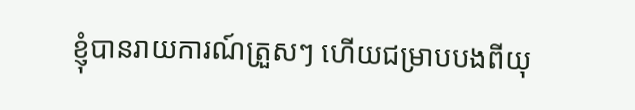ខ្ញុំបានរាយការណ៍ត្រួសៗ ហើយជម្រាបបងពីយុ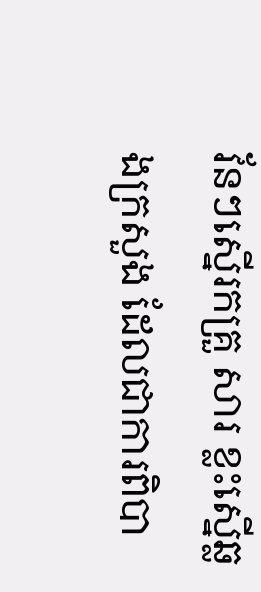វ័នៗស្នើរកគ្រួ សារ ខ្លះស្នើឆ្លងក្រសួង ដែលជាការពិបា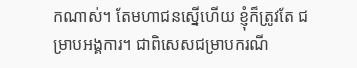កណាស់។ តែមហាជនស្នើហើយ ខ្ញុំក៏ត្រូវតែ ជម្រាបអង្គការ។ ជាពិសេសជម្រាបករណី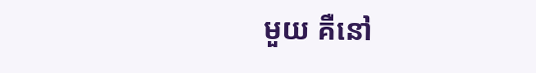មួយ គឺនៅ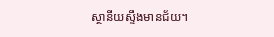ស្ថានីយស្ទឹងមានជ័យ។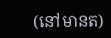(នៅមានត)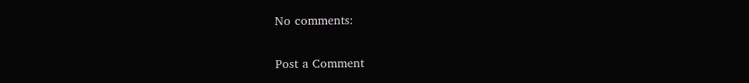No comments:

Post a Comment